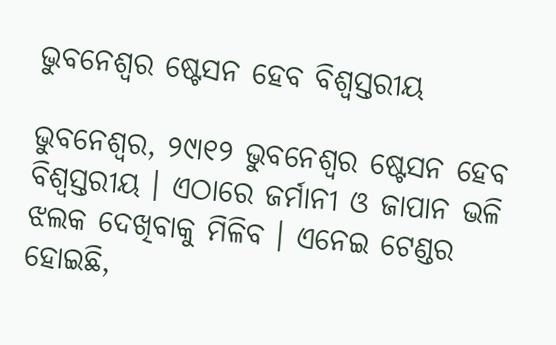ଭୁବନେଶ୍ୱର ଷ୍ଟେସନ ହେବ ବିଶ୍ୱସ୍ତରୀୟ

ଭୁବନେଶ୍ୱର, ୨୯ା୧୨ ଭୁବନେଶ୍ୱର ଷ୍ଟେସନ ହେବ ବିଶ୍ୱସ୍ତରୀୟ । ଏଠାରେ ଜର୍ମାନୀ ଓ ଜାପାନ ଭଳି ଝଲକ ଦେଖିବାକୁ ମିଳିବ । ଏନେଇ ଟେଣ୍ଡର ହୋଇଛି,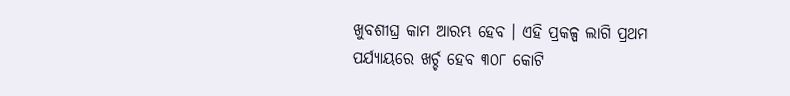ଖୁବଶୀଘ୍ର କାମ ଆରମ୍ଭ ହେବ । ଏହି ପ୍ରକଳ୍ପ ଲାଗି ପ୍ରଥମ ପର୍ଯ୍ୟାୟରେ ଖର୍ଚ୍ଚ ହେବ ୩୦୮ କୋଟି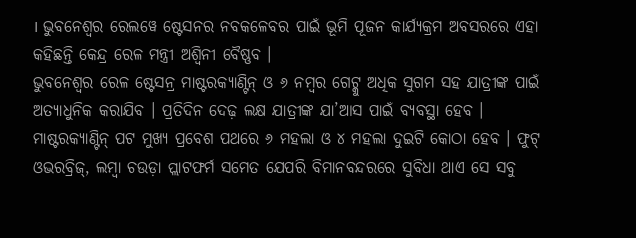। ଭୁବନେଶ୍ୱର ରେଲୱେ ଷ୍ଟେସନର ନବକଳେବର ପାଇଁ ଭୂମି ପୂଜନ କାର୍ଯ୍ୟକ୍ରମ ଅବସରରେ ଏହା କହିଛନ୍ତି କେନ୍ଦ୍ର ରେଳ ମନ୍ତ୍ରୀ ଅଶ୍ୱିନୀ ବୈଷ୍ଣବ ।
ଭୁବନେଶ୍ୱର ରେଳ ଷ୍ଟେସନ୍ର ମାଷ୍ଟରକ୍ୟାଣ୍ଟିନ୍ ଓ ୬ ନମ୍ବର ଗେଟ୍କୁ ଅଧିକ ସୁଗମ ସହ ଯାତ୍ରୀଙ୍କ ପାଇଁ ଅତ୍ୟାଧୁନିକ କରାଯିବ । ପ୍ରତିଦିନ ଦେଢ଼ ଲକ୍ଷ ଯାତ୍ରୀଙ୍କ ଯା’ଆସ ପାଇଁ ବ୍ୟବସ୍ଥା ହେବ । ମାଷ୍ଟରକ୍ୟାଣ୍ଟିନ୍ ପଟ ମୁଖ୍ୟ ପ୍ରବେଶ ପଥରେ ୬ ମହଲା ଓ ୪ ମହଲା ଦୁଇଟି କୋଠା ହେବ । ଫୁଟ୍ ଓଭରବ୍ରିଜ୍, ଲମ୍ବା ଚଉଡ଼ା ପ୍ଲାଟଫର୍ମ ସମେତ ଯେପରି ବିମାନବନ୍ଦରରେ ସୁବିଧା ଥାଏ ସେ ସବୁ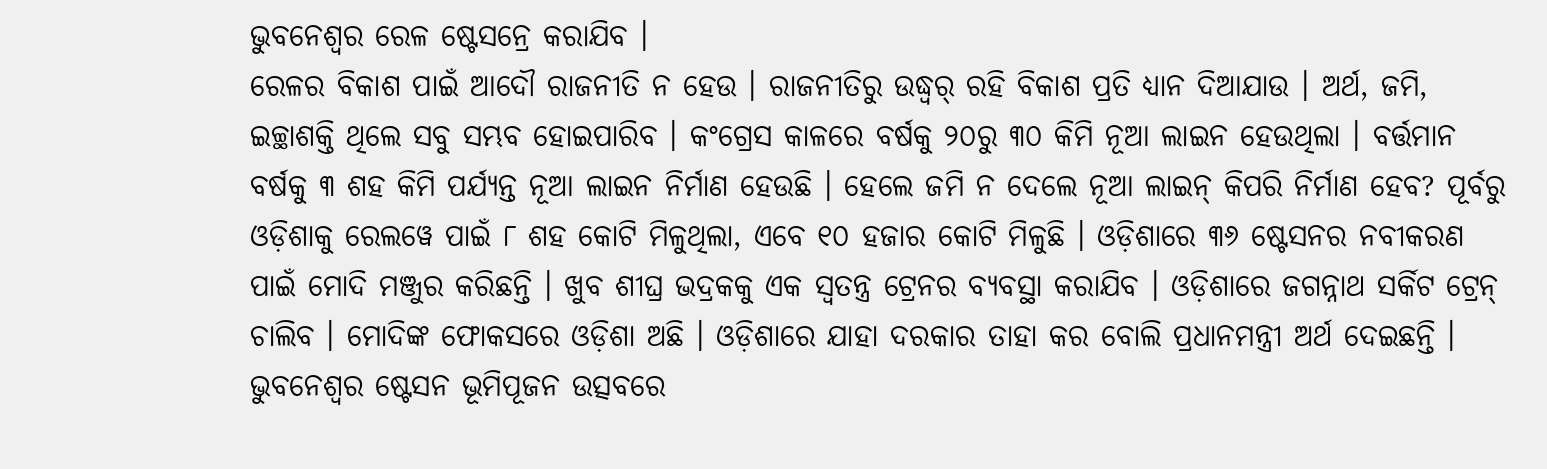ଭୁବନେଶ୍ୱର ରେଳ ଷ୍ଟେସନ୍ରେ କରାଯିବ ।
ରେଳର ବିକାଶ ପାଇଁ ଆଦୌ ରାଜନୀତି ନ ହେଉ । ରାଜନୀତିରୁ ଉଦ୍ଧ୍ୱର୍ ରହି ବିକାଶ ପ୍ରତି ଧ୍ୟାନ ଦିଆଯାଉ । ଅର୍ଥ, ଜମି, ଇଚ୍ଛାଶକ୍ତି ଥିଲେ ସବୁ ସମ୍ଭବ ହୋଇପାରିବ । କଂଗ୍ରେସ କାଳରେ ବର୍ଷକୁ ୨୦ରୁ ୩୦ କିମି ନୂଆ ଲାଇନ ହେଉଥିଲା । ବର୍ତ୍ତମାନ ବର୍ଷକୁ ୩ ଶହ କିମି ପର୍ଯ୍ୟନ୍ତ ନୂଆ ଲାଇନ ନିର୍ମାଣ ହେଉଛି । ହେଲେ ଜମି ନ ଦେଲେ ନୂଆ ଲାଇନ୍ କିପରି ନିର୍ମାଣ ହେବ? ପୂର୍ବରୁ ଓଡ଼ିଶାକୁ ରେଲୱେ ପାଇଁ ୮ ଶହ କୋଟି ମିଳୁଥିଲା, ଏବେ ୧୦ ହଜାର କୋଟି ମିଳୁଛି । ଓଡ଼ିଶାରେ ୩୬ ଷ୍ଟେସନର ନବୀକରଣ ପାଇଁ ମୋଦି ମଞ୍ଜୁର କରିଛନ୍ତି । ଖୁବ ଶୀଘ୍ର ଭଦ୍ରକକୁ ଏକ ସ୍ୱତନ୍ତ୍ର ଟ୍ରେନର ବ୍ୟବସ୍ଥା କରାଯିବ । ଓଡ଼ିଶାରେ ଜଗନ୍ନାଥ ସର୍କିଟ ଟ୍ରେନ୍ ଚାଲିବ । ମୋଦିଙ୍କ ଫୋକସରେ ଓଡ଼ିଶା ଅଛି । ଓଡ଼ିଶାରେ ଯାହା ଦରକାର ତାହା କର ବୋଲି ପ୍ରଧାନମନ୍ତ୍ରୀ ଅର୍ଥ ଦେଇଛନ୍ତି ।
ଭୁବନେଶ୍ୱର ଷ୍ଟେସନ ଭୂମିପୂଜନ ଉତ୍ସବରେ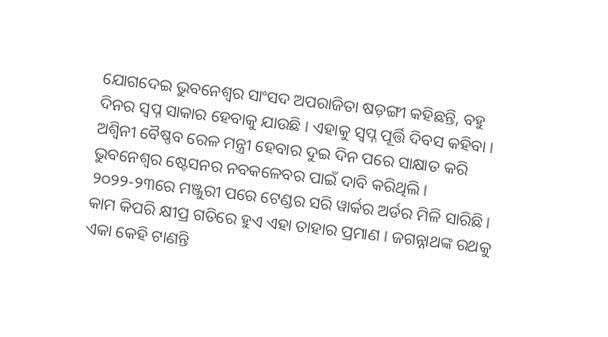ଯୋଗଦେଇ ଭୁବନେଶ୍ୱର ସାଂସଦ ଅପରାଜିତା ଷଡ଼ଙ୍ଗୀ କହିଛନ୍ତି, ବହୁ ଦିନର ସ୍ୱପ୍ନ ସାକାର ହେବାକୁ ଯାଉଛି । ଏହାକୁ ସ୍ୱପ୍ନ ପୂର୍ତ୍ତି ଦିବସ କହିବା । ଅଶ୍ୱିନୀ ବୈଷ୍ଣବ ରେଳ ମନ୍ତ୍ରୀ ହେବାର ଦୁଇ ଦିନ ପରେ ସାକ୍ଷାତ କରି ଭୁବନେଶ୍ୱର ଷ୍ଟେସନର ନବକଳେବର ପାଇଁ ଦାବି କରିଥିଲି । ୨୦୨୨-୨୩ରେ ମଞ୍ଜୁରୀ ପରେ ଟେଣ୍ଡର ସରି ୱାର୍କର ଅର୍ଡର ମିଳି ସାରିଛି । କାମ କିପରି କ୍ଷୀପ୍ର ଗତିରେ ହୁଏ ଏହା ତାହାର ପ୍ରମାଣ । ଜଗନ୍ନାଥଙ୍କ ରଥକୁ ଏକା କେହି ଟାଣନ୍ତି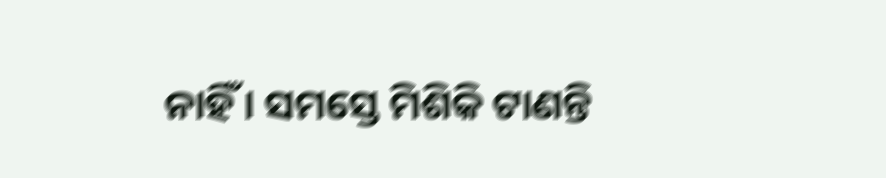ନାହିଁ । ସମସ୍ତେ ମିଶିକି ଟାଣନ୍ତି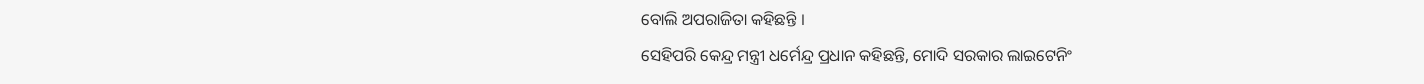ବୋଲି ଅପରାଜିତା କହିଛନ୍ତି ।
ସେହିପରି କେନ୍ଦ୍ର ମନ୍ତ୍ରୀ ଧର୍ମେନ୍ଦ୍ର ପ୍ରଧାନ କହିଛନ୍ତି, ମୋଦି ସରକାର ଲାଇଟେନିଂ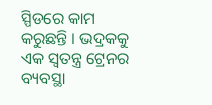ସ୍ପିଡରେ କାମ କରୁଛନ୍ତି । ଭଦ୍ରକକୁ ଏକ ସ୍ୱତନ୍ତ୍ର ଟ୍ରେନର ବ୍ୟବସ୍ଥା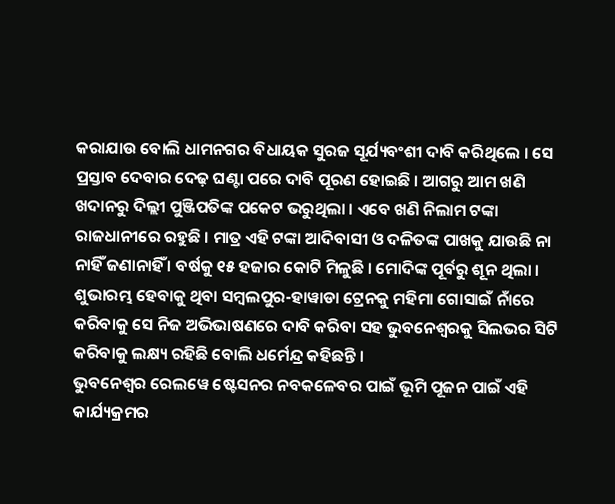କରାଯାଉ ବୋଲି ଧାମନଗର ବିଧାୟକ ସୁରଜ ସୂର୍ଯ୍ୟବଂଶୀ ଦାବି କରିଥିଲେ । ସେ ପ୍ରସ୍ତାବ ଦେବାର ଦେଢ଼ ଘଣ୍ଟା ପରେ ଦାବି ପୂରଣ ହୋଇଛି । ଆଗରୁ ଆମ ଖଣି ଖଦାନରୁ ଦିଲ୍ଲୀ ପୁଞ୍ଜିପତିଙ୍କ ପକେଟ ଭରୁଥିଲା । ଏବେ ଖଣି ନିଲାମ ଟଙ୍କା ରାଜଧାନୀରେ ରହୁଛି । ମାତ୍ର ଏହି ଟଙ୍କା ଆଦିବାସୀ ଓ ଦଳିତଙ୍କ ପାଖକୁ ଯାଉଛି ନା ନାହିଁ ଜଣାନାହିଁ । ବର୍ଷକୁ ୧୫ ହଜାର କୋଟି ମିଳୁଛି । ମୋଦିଙ୍କ ପୂର୍ବରୁ ଶୂନ ଥିଲା । ଶୁଭାରମ୍ଭ ହେବାକୁ ଥିବା ସମ୍ବଲପୁର-ହାୱାଡା ଟ୍ରେନକୁ ମହିମା ଗୋସାଇଁ ନାଁରେ କରିବାକୁ ସେ ନିଜ ଅଭିଭାଷଣରେ ଦାବି କରିବା ସହ ଭୁବନେଶ୍ୱରକୁ ସିଲଭର ସିଟି କରିବାକୁ ଲକ୍ଷ୍ୟ ରହିଛି ବୋଲି ଧର୍ମେନ୍ଦ୍ର କହିଛନ୍ତି ।
ଭୁବନେଶ୍ୱର ରେଲୱେ ଷ୍ଟେସନର ନବକଳେବର ପାଇଁ ଭୂମି ପୂଜନ ପାଇଁ ଏହି କାର୍ଯ୍ୟକ୍ରମର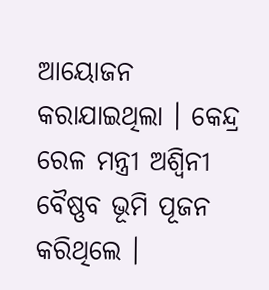ଆୟୋଜନ କରାଯାଇଥିଲା । କେନ୍ଦ୍ର ରେଳ ମନ୍ତ୍ରୀ ଅଶ୍ୱିନୀ ବୈଷ୍ଣବ ଭୂମି ପୂଜନ କରିଥିଲେ ।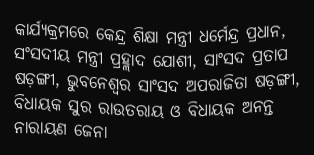କାର୍ଯ୍ୟକ୍ରମରେ କେନ୍ଦ୍ର ଶିକ୍ଷା ମନ୍ତ୍ରୀ ଧର୍ମେନ୍ଦ୍ର ପ୍ରଧାନ, ସଂସଦୀୟ ମନ୍ତ୍ରୀ ପ୍ରହ୍ଲାଦ ଯୋଶୀ, ସାଂସଦ ପ୍ରତାପ ଷଡ଼ଙ୍ଗୀ, ଭୁବନେଶ୍ୱର ସାଂସଦ ଅପରାଜିତା ଷଡ଼ଙ୍ଗୀ, ବିଧାୟକ ସୁର ରାଉତରାୟ ଓ ବିଧାୟକ ଅନନ୍ତ ନାରାୟଣ ଜେନା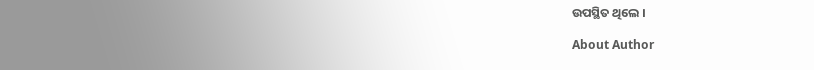ଉପସ୍ଥିତ ଥିଲେ ।

About Author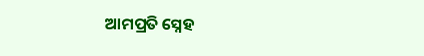ଆମପ୍ରତି ସ୍ନେହ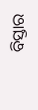ବିସ୍ତାର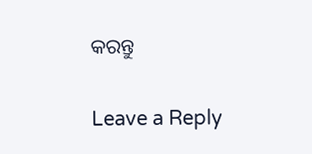କରନ୍ତୁ

Leave a Reply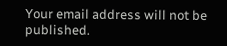Your email address will not be published.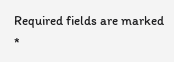Required fields are marked *